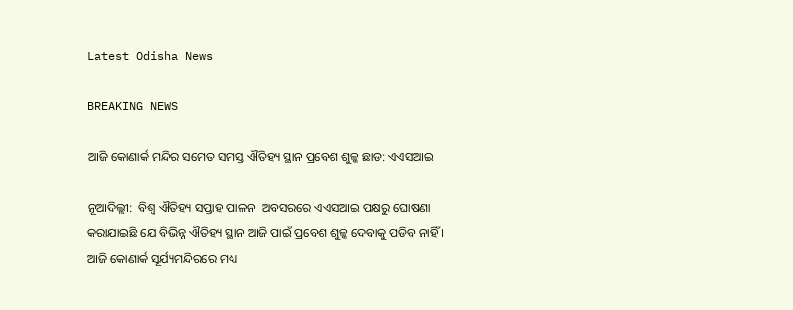Latest Odisha News

BREAKING NEWS

ଆଜି କୋଣାର୍କ ମନ୍ଦିର ସମେତ ସମସ୍ତ ଐତିହ୍ୟ ସ୍ଥାନ ପ୍ରବେଶ ଶୁଳ୍କ ଛାଡ: ଏଏସଆଇ

ନୂଆଦିଲ୍ଲୀ:  ବିଶ୍ୱ ଐତିହ୍ୟ ସପ୍ତାହ ପାଳନ  ଅବସରରେ ଏଏସଆଇ ପକ୍ଷରୁ ଘୋଷଣା କରାଯାଇଛି ଯେ ବିଭିନ୍ନ ଐତିହ୍ୟ ସ୍ଥାନ ଆଜି ପାଇଁ ପ୍ରବେଶ ଶୁଳ୍କ ଦେବାକୁ ପଡିବ ନାହିଁ । ଆଜି କୋଣାର୍କ ସୂର୍ଯ୍ୟମନ୍ଦିରରେ ମଧ୍ୟ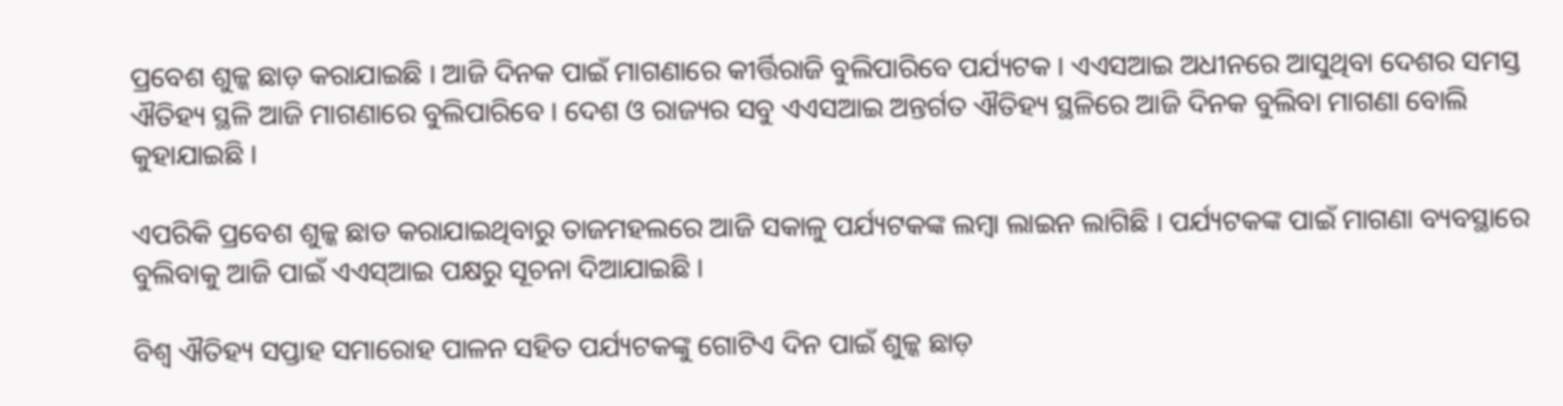ପ୍ରବେଶ ଶୁଳ୍କ ଛାଡ଼ କରାଯାଇଛି । ଆଜି ଦିନକ ପାଇଁ ମାଗଣାରେ କୀର୍ତ୍ତିରାଜି ବୁଲିପାରିବେ ପର୍ଯ୍ୟଟକ । ଏଏସଆଇ ଅଧୀନରେ ଆସୁଥିବା ଦେଶର ସମସ୍ତ ଐତିହ୍ୟ ସ୍ଥଳି ଆଜି ମାଗଣାରେ ବୁଲିପାରିବେ । ଦେଶ ଓ ରାଜ୍ୟର ସବୁ ଏଏସଆଇ ଅନ୍ତର୍ଗତ ଐତିହ୍ୟ ସ୍ଥଳିରେ ଆଜି ଦିନକ ବୁଲିବା ମାଗଣା ବୋଲି କୁହାଯାଇଛି ।

ଏପରିକି ପ୍ରବେଶ ଶୁଳ୍କ ଛାଡ କରାଯାଇଥିବାରୁ ତାଜମହଲରେ ଆଜି ସକାଳୁ ପର୍ଯ୍ୟଟକଙ୍କ ଲମ୍ବା ଲାଇନ ଲାଗିଛି । ପର୍ଯ୍ୟଟକଙ୍କ ପାଇଁ ମାଗଣା ବ୍ୟବସ୍ଥାରେ ବୁଲିବାକୁ ଆଜି ପାଇଁ ଏଏସ୍‌ଆଇ ପକ୍ଷରୁ ସୂଚନା ଦିଆଯାଇଛି ।

ବିଶ୍ୱ ଐତିହ୍ୟ ସପ୍ତାହ ସମାରୋହ ପାଳନ ସହିତ ପର୍ଯ୍ୟଟକଙ୍କୁ ଗୋଟିଏ ଦିନ ପାଇଁ ଶୁଳ୍କ ଛାଡ଼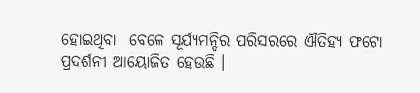ହୋଇଥିବା  ବେଳେ ସୂର୍ଯ୍ୟମନ୍ଦିର ପରିସରରେ ଐତିହ୍ୟ ଫଟୋ ପ୍ରଦର୍ଶନୀ ଆୟୋଜିତ ହେଉଛି ।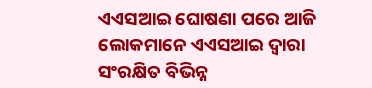ଏଏସଆଇ ଘୋଷଣା ପରେ ଆଜି  ଲୋକମାନେ ଏଏସଆଇ ଦ୍ବାରା ସଂରକ୍ଷିତ ବିଭିନ୍ନ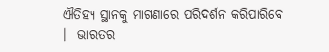ଐତିହ୍ୟ ସ୍ଥାନକୁ ମାଗଣାରେ ପରିଦର୍ଶନ କରିପାରିବେ  ।  ଭାରତର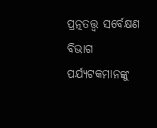ପ୍ରତ୍ନତତ୍ତ୍ୱ ସର୍ବେକ୍ଷଣ ବିଭାଗ ପର୍ଯ୍ୟଟକମାନଙ୍କୁ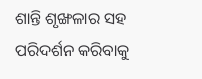ଶାନ୍ତି ଶୃଙ୍ଖଳାର ସହ ପରିଦର୍ଶନ କରିବାକୁ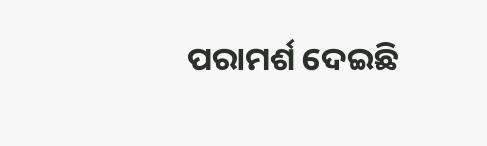ପରାମର୍ଶ ଦେଇଛି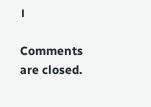।

Comments are closed.